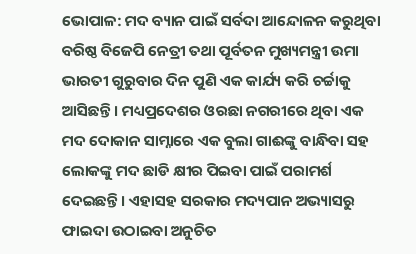ଭୋପାଳ: ମଦ ବ୍ୟାନ ପାଇଁ ସର୍ବଦା ଆନ୍ଦୋଳନ କରୁଥିବା ବରିଷ୍ଠ ବିଜେପି ନେତ୍ରୀ ତଥା ପୂର୍ବତନ ମୁଖ୍ୟମନ୍ତ୍ରୀ ଉମା ଭାରତୀ ଗୁରୁବାର ଦିନ ପୁଣି ଏକ କାର୍ଯ୍ୟ କରି ଚର୍ଚ୍ଚାକୁ ଆସିଛନ୍ତି । ମଧ୍ୟପ୍ରଦେଶର ଓରଛା ନଗରୀରେ ଥିବା ଏକ ମଦ ଦୋକାନ ସାମ୍ନାରେ ଏକ ବୁଲା ଗାଈଙ୍କୁ ବାନ୍ଧିବା ସହ ଲୋକଙ୍କୁ ମଦ ଛାଡି କ୍ଷୀର ପିଇବା ପାଇଁ ପରାମର୍ଶ ଦେଇଛନ୍ତି । ଏହାସହ ସରକାର ମଦ୍ୟପାନ ଅଭ୍ୟାସରୁ ଫାଇଦା ଉଠାଇବା ଅନୁଚିତ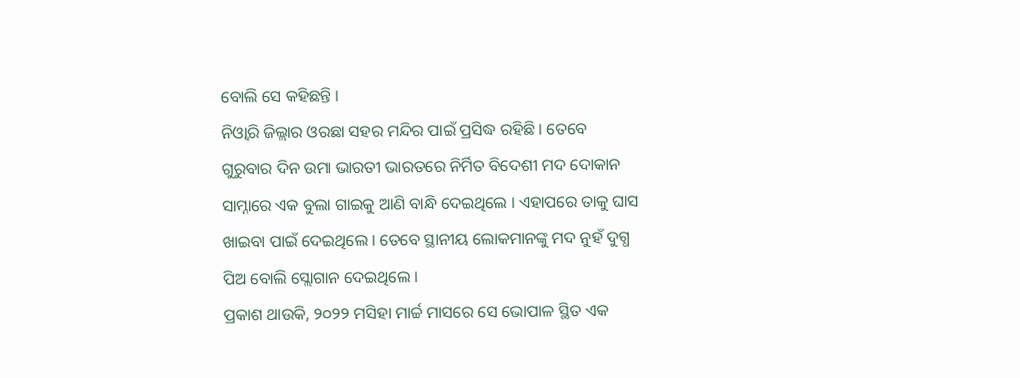ବୋଲି ସେ କହିଛନ୍ତି ।
ନିଓ୍ବାରି ଜିଲ୍ଲାର ଓରଛା ସହର ମନ୍ଦିର ପାଇଁ ପ୍ରସିଦ୍ଧ ରହିଛି । ତେବେ ଗୁରୁବାର ଦିନ ଉମା ଭାରତୀ ଭାରତରେ ନିର୍ମିତ ବିଦେଶୀ ମଦ ଦୋକାନ ସାମ୍ନାରେ ଏକ ବୁଲା ଗାଇକୁ ଆଣି ବାନ୍ଧି ଦେଇଥିଲେ । ଏହାପରେ ତାକୁ ଘାସ ଖାଇବା ପାଇଁ ଦେଇଥିଲେ । ତେବେ ସ୍ଥାନୀୟ ଲୋକମାନଙ୍କୁ ମଦ ନୁହଁ ଦୁଗ୍ଧ ପିଅ ବୋଲି ସ୍ଲୋଗାନ ଦେଇଥିଲେ ।
ପ୍ରକାଶ ଥାଉକି, ୨୦୨୨ ମସିହା ମାର୍ଚ୍ଚ ମାସରେ ସେ ଭୋପାଳ ସ୍ଥିତ ଏକ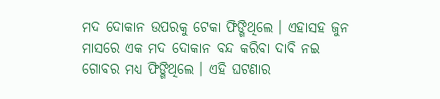ମଦ ଦୋକାନ ଉପରକୁ ଟେକା ଫିଙ୍ଗିଥିଲେ । ଏହାସହ ଜୁନ ମାସରେ ଏକ ମଦ ଦୋକାନ ବନ୍ଦ କରିବା ଦାବି ନଇ ଗୋବର ମଧ୍ୟ ଫିଙ୍ଗିଥିଲେ । ଏହି ଘଟଣାର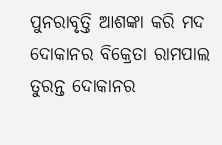ପୁନରାବୃତ୍ତି ଆଶଙ୍କା କରି ମଦ ଦୋକାନର ବିକ୍ରେତା ରାମପାଲ ତୁରନ୍ତ ଦୋକାନର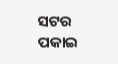ସଟର ପକାଇ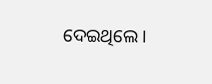ଦେଇଥିଲେ ।